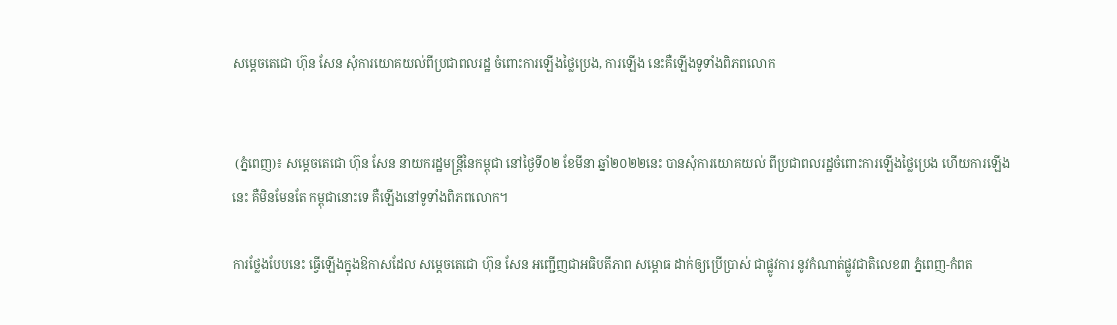សម្តេចតេជោ ហ៊ុន សែន សុំការយោគយល់ពីប្រជាពលរដ្ឋ ចំពោះការឡើងថ្លៃប្រេង, ការឡើង នេះគឺឡើងទូទាំងពិភពលោក


 (ភ្នំពេញ)៖ សម្ដេចតេជោ ហ៊ុន សែន នាយករដ្ឋមន្ដ្រីនៃកម្ពុជា នៅថ្ងៃទី០២ ខែមីនា ឆ្នាំ២០២២នេះ បានសុំការយោគយល់ ពីប្រជាពលរដ្ឋចំពោះការឡើងថ្លៃប្រេង ហើយការឡើងនេះ គឺមិនមែនតែ កម្ពុជានោះទេ គឺឡើងនៅទូទាំងពិភពលោក។

ការថ្លែងបែបនេះ ធ្វើឡើងក្នុងឱកាសដែល សម្ដេចតេជោ ហ៊ុន សែន អញ្ជើញជាអធិបតីភាព សម្ពោធ ដាក់ឲ្យប្រើប្រាស់ ជាផ្លូវការ នូវកំណាត់ផ្លូវជាតិលេខ៣ ភ្នំពេញ-កំពត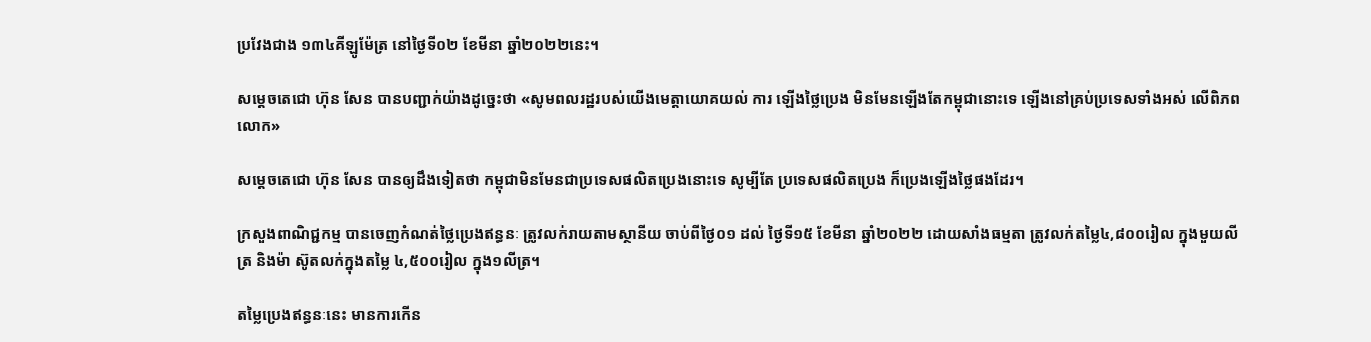ប្រវែងជាង ១៣៤គីឡូម៉ែត្រ នៅថ្ងៃទី០២ ខែមីនា ឆ្នាំ២០២២នេះ។

សម្ដេចតេជោ ហ៊ុន សែន បានបញ្ជាក់យ៉ាងដូច្នេះថា «សូមពលរដ្ឋរបស់យើងមេត្ដាយោគយល់ ការ ឡើងថ្លៃប្រេង មិនមែនឡើងតែកម្ពុជានោះទេ ឡើងនៅគ្រប់ប្រទេសទាំងអស់ លើពិភពលោក»

សម្ដេចតេជោ ហ៊ុន សែន បានឲ្យដឹងទៀតថា កម្ពុជាមិនមែនជាប្រទេសផលិតប្រេងនោះទេ សូម្បីតែ ប្រទេសផលិតប្រេង ក៏ប្រេងឡើងថ្លៃផងដែរ។

ក្រសួងពាណិជ្ជកម្ម បានចេញកំណត់ថ្លៃប្រេងឥន្ធនៈ ត្រូវលក់រាយតាមស្ថានីយ ចាប់ពីថ្ងៃ០១ ដល់ ថ្ងៃទី១៥ ខែមីនា ឆ្នាំ២០២២ ដោយសាំងធម្មតា ត្រូវលក់តម្លៃ៤,៨០០រៀល ក្នុងមួយលីត្រ និងម៉ា ស៊ូតលក់ក្នុងតម្លៃ ៤,៥០០រៀល ក្នុង១លីត្រ។

តម្លៃប្រេងឥន្ធនៈនេះ មានការកើន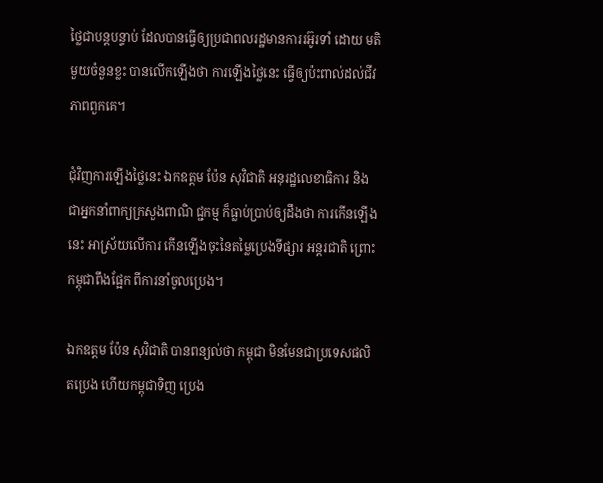ថ្លៃជាបន្តបន្ទាប់ ដែលបានធ្វើឲ្យប្រជាពលរដ្ឋមានការរអ៊ូរទាំ ដោយ មតិមួយចំនួនខ្លះ បានលើកឡើងថា ការឡើងថ្លៃនេះ ធ្វើឲ្យប៉ះពាល់ដល់ជីវភាពពួកគេ។

ជុំវិញការឡើងថ្លៃនេះ ឯកឧត្តម ប៉ែន សុវិជាតិ អនុរដ្ឋលេខាធិការ និងជាអ្នកនាំពាក្យក្រសួងពាណិ ជ្ជកម្ម ក៏ធ្លាប់ប្រាប់ឲ្យដឹងថា ការកើនឡើងនេះ អាស្រ័យលើការ កើនឡើងចុះនៃតម្លៃប្រេងទីផ្សារ អន្ដរជាតិ ព្រោះកម្ពុជាពឹងផ្អែក ពីការនាំចូលប្រេង។

ឯកឧត្តម ប៉ែន សុវិជាតិ បានពន្យល់ថា កម្ពុជា មិនមែនជាប្រទេសផលិតប្រេង ហើយកម្ពុជាទិញ ប្រេង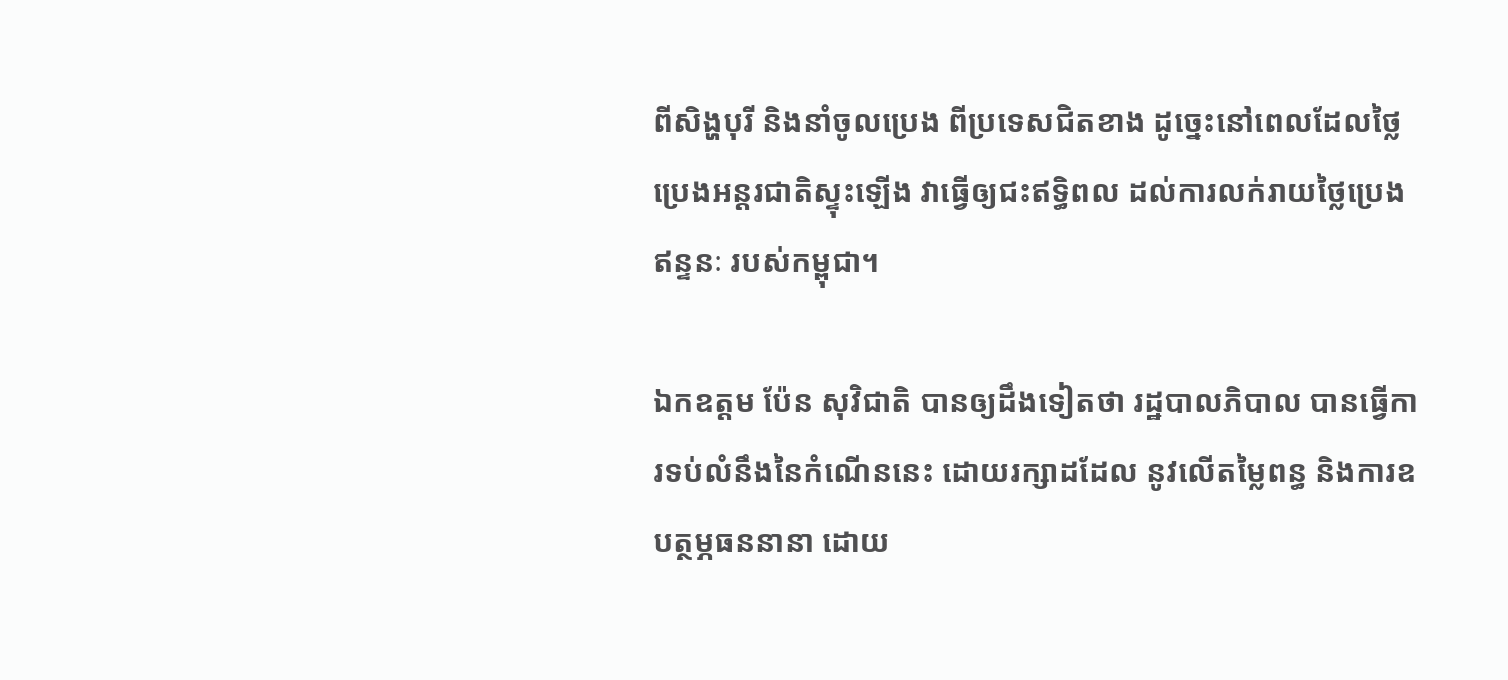ពីសិង្ហបុរី និងនាំចូលប្រេង ពីប្រទេសជិតខាង ដូច្នេះនៅពេលដែលថ្លៃប្រេងអន្ដរជាតិស្ទុះឡើង វាធ្វើឲ្យជះឥទ្ធិពល ដល់ការលក់រាយថ្លៃប្រេងឥន្ទនៈ របស់កម្ពុជា។

ឯកឧត្តម ប៉ែន សុវិជាតិ បានឲ្យដឹងទៀតថា រដ្ឋបាលភិបាល បានធ្វើការទប់លំនឹងនៃកំណើននេះ ដោយរក្សាដដែល នូវលើតម្លៃពន្ធ និងការឧបត្ថម្ភធននានា ដោយ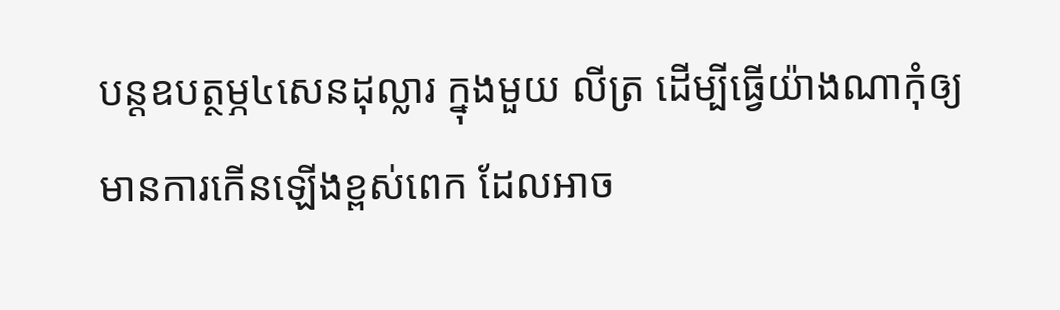បន្ដឧបត្ថម្ភ៤សេនដុល្លារ ក្នុងមួយ លីត្រ ដើម្បីធ្វើយ៉ាងណាកុំឲ្យ មានការកើនឡើងខ្ពស់ពេក ដែលអាច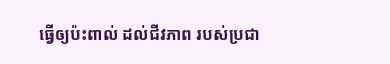ធ្វើឲ្យប៉ះពាល់ ដល់ជីវភាព របស់ប្រជា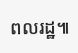ពលរដ្ឋ៕